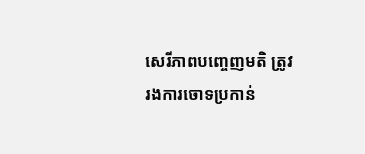សេរីភាពបញ្ចេញមតិ ត្រូវរងការចោទប្រកាន់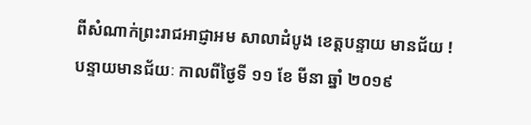ពីសំណាក់ព្រះរាជអាជ្ញាអម សាលាដំបូង ខេត្តបន្ទាយ មានជ័យ !
បន្ទាយមានជ័យៈ កាលពីថ្ងៃទី ១១ ខែ មីនា ឆ្នាំ ២០១៩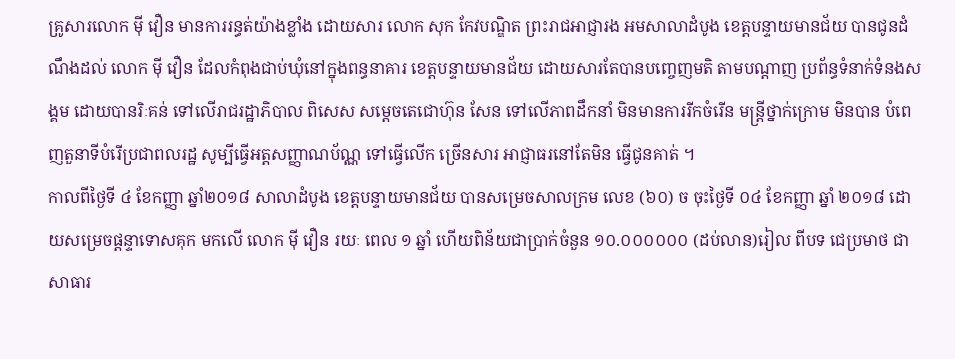គ្រូសារលោក ម៉ី វឿន មានការរន្ធត់យ៉ាងខ្លាំង ដោយសារ លោក សុក កែវបណ្ឌិត ព្រះរាជអាជ្ញារង អមសាលាដំបូង ខេត្តបន្ទាយមានជ័យ បានជូនដំណឹងដល់ លោក ម៉ី វឿន ដែលកំពុងជាប់ឃុំនៅក្នុងពន្ធនាគារ ខេត្តបន្ទាយមានជ័យ ដោយសារតែបានបញ្ចេញមតិ តាមបណ្តាញ ប្រព័ន្ធទំនាក់ទំនងសង្គម ដោយបានរិៈគន់ ទៅលើរាជរដ្ឋាភិបាល ពិសេស សម្តេចតេជោហ៊ុន សែន ទៅលើភាពដឹកនាំ មិនមានការរីកចំរើន មន្ត្រីថ្នាក់ក្រោម មិនបាន បំពេញតួនាទីបំរើប្រជាពលរដ្ឋ សូម្បីធ្វើអត្តសញ្ញាណប័ណ្ណ ទៅធ្វើលើក ច្រើនសារ អាជ្ញាធរនៅតែមិន ធ្វើជូនគាត់ ។
កាលពីថ្ងៃទី ៤ ខែកញ្ញា ឆ្នាំ២០១៨ សាលាដំបូង ខេត្តបន្ទាយមានជ័យ បានសម្រេចសាលក្រម លេខ (៦០) ច ចុះថ្ងៃទី ០៤ ខែកញ្ញា ឆ្នាំ ២០១៨ ដោយសម្រេចផ្តន្ទាទោសគុក មកលើ លោក ម៉ី វឿន រយៈ ពេល ១ ឆ្នាំ ហើយពិន័យជាប្រាក់ចំនួន ១០.០០០០០០ (ដប់លាន)រៀល ពីបទ ជេប្រមាថ ជាសាធារ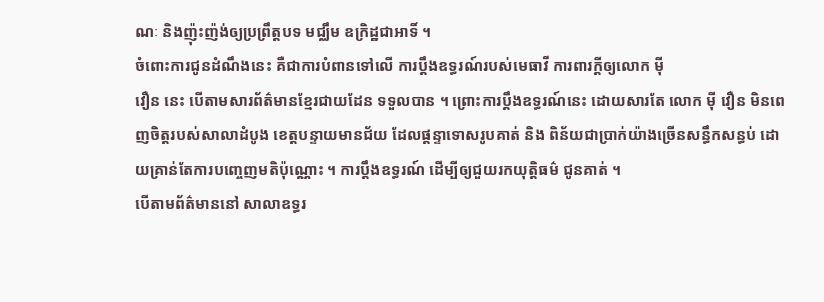ណៈ និងញ៉ុះញ៉ង់ឲ្យប្រព្រឹត្តបទ មជ្ឈឹម ឧក្រិដ្ឋជាអាទិ៍ ។
ចំពោះការជូនដំណឹងនេះ គឺជាការបំពានទៅលើ ការប្តឹងឧទ្ធរណ៍របស់មេធាវី ការពារក្តីឲ្យលោក ម៉ី
វឿន នេះ បើតាមសារព័ត៌មានខ្មែរជាយដែន ទទួលបាន ។ ព្រោះការប្តឹងឧទ្ធរណ៍នេះ ដោយសារតែ លោក ម៉ី វឿន មិនពេញចិត្តរបស់សាលាដំបូង ខេត្តបន្ទាយមានជ័យ ដែលផ្តន្ទាទោសរូបគាត់ និង ពិន័យជាប្រាក់យ៉ាងច្រើនសន្ធឹកសន្ធប់ ដោយគ្រាន់តែការបញ្ចេញមតិប៉ុណ្ណោះ ។ ការប្តឹងឧទ្ធរណ៍ ដើម្បីឲ្យជួយរកយុត្តិធម៌ ជូនគាត់ ។
បើតាមព័ត៌មាននៅ សាលាឧទ្ធរ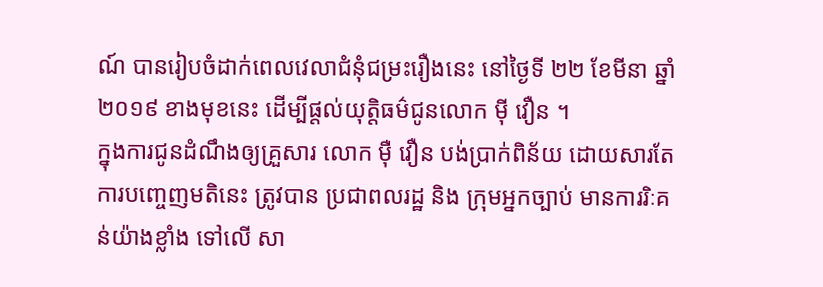ណ៍ បានរៀបចំដាក់ពេលវេលាជំនុំជម្រះរឿងនេះ នៅថ្ងៃទី ២២ ខែមីនា ឆ្នាំ ២០១៩ ខាងមុខនេះ ដើម្បីផ្តល់យុត្តិធម៌ជូនលោក ម៉ី វឿន ។
ក្នុងការជូនដំណឹងឲ្យគ្រួសារ លោក ម៉ឺ វឿន បង់ប្រាក់ពិន័យ ដោយសារតែការបញ្ចេញមតិនេះ ត្រូវបាន ប្រជាពលរដ្ឋ និង ក្រុមអ្នកច្បាប់ មានការរិៈគន់យ៉ាងខ្លាំង ទៅលើ សា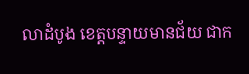លាដំបូង ខេត្តបន្ទាយមានជ័យ ជាក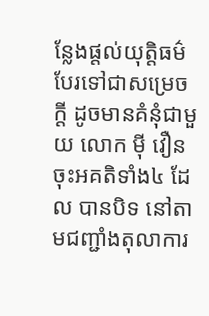ន្លែងផ្តល់យុត្តិធម៌ បែរទៅជាសម្រេចក្តី ដូចមានគំនុំជាមួយ លោក ម៉ី វឿន ចុះអគតិទាំង៤ ដែល បានបិទ នៅតាមជញ្ជាំងតុលាការ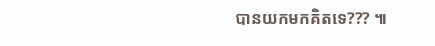បានយកមកគិតទេ??? ៕